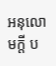អនុលោមក្តី ប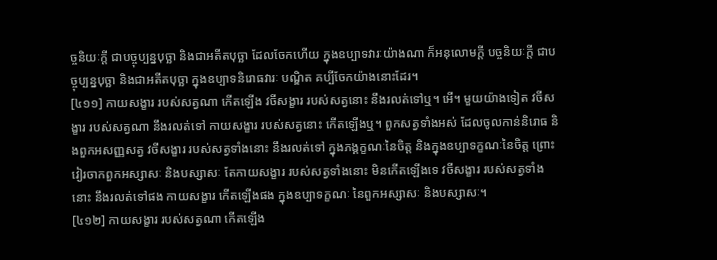ច្ចនិយៈក្តី ជាបច្ចុប្បន្នបុច្ឆា និងជាអតីតបុច្ឆា ដែលចែកហើយ ក្នុងឧប្បាទវារៈយ៉ាងណា ក៏អនុលោមក្តី បច្ចនិយៈក្តី ជាបច្ចុប្បន្នបុច្ឆា និងជាអតីតបុច្ឆា ក្នុងឧប្បាទនិរោធវារៈ បណ្ឌិត គប្បីចែកយ៉ាងនោះដែរ។
[៤១១] កាយសង្ខារ របស់សត្វណា កើតឡើង វចីសង្ខារ របស់សត្វនោះ នឹងរលត់ទៅឬ។ អើ។ មួយយ៉ាងទៀត វចីសង្ខារ របស់សត្វណា នឹងរលត់ទៅ កាយសង្ខារ របស់សត្វនោះ កើតឡើងឬ។ ពួកសត្វទាំងអស់ ដែលចូលកាន់និរោធ និងពួកអសញ្ញសត្វ វចីសង្ខារ របស់សត្វទាំងនោះ នឹងរលត់ទៅ ក្នុងភង្គក្ខណៈនៃចិត្ត និងក្នុងឧប្បាទក្ខណៈនៃចិត្ត ព្រោះវៀរចាកពួកអស្សាសៈ និងបស្សាសៈ តែកាយសង្ខារ របស់សត្វទាំងនោះ មិនកើតឡើងទេ វចីសង្ខារ របស់សត្វទាំងនោះ នឹងរលត់ទៅផង កាយសង្ខារ កើតឡើងផង ក្នុងឧប្បាទក្ខណៈ នៃពួកអស្សាសៈ និងបស្សាសៈ។
[៤១២] កាយសង្ខារ របស់សត្វណា កើតឡើង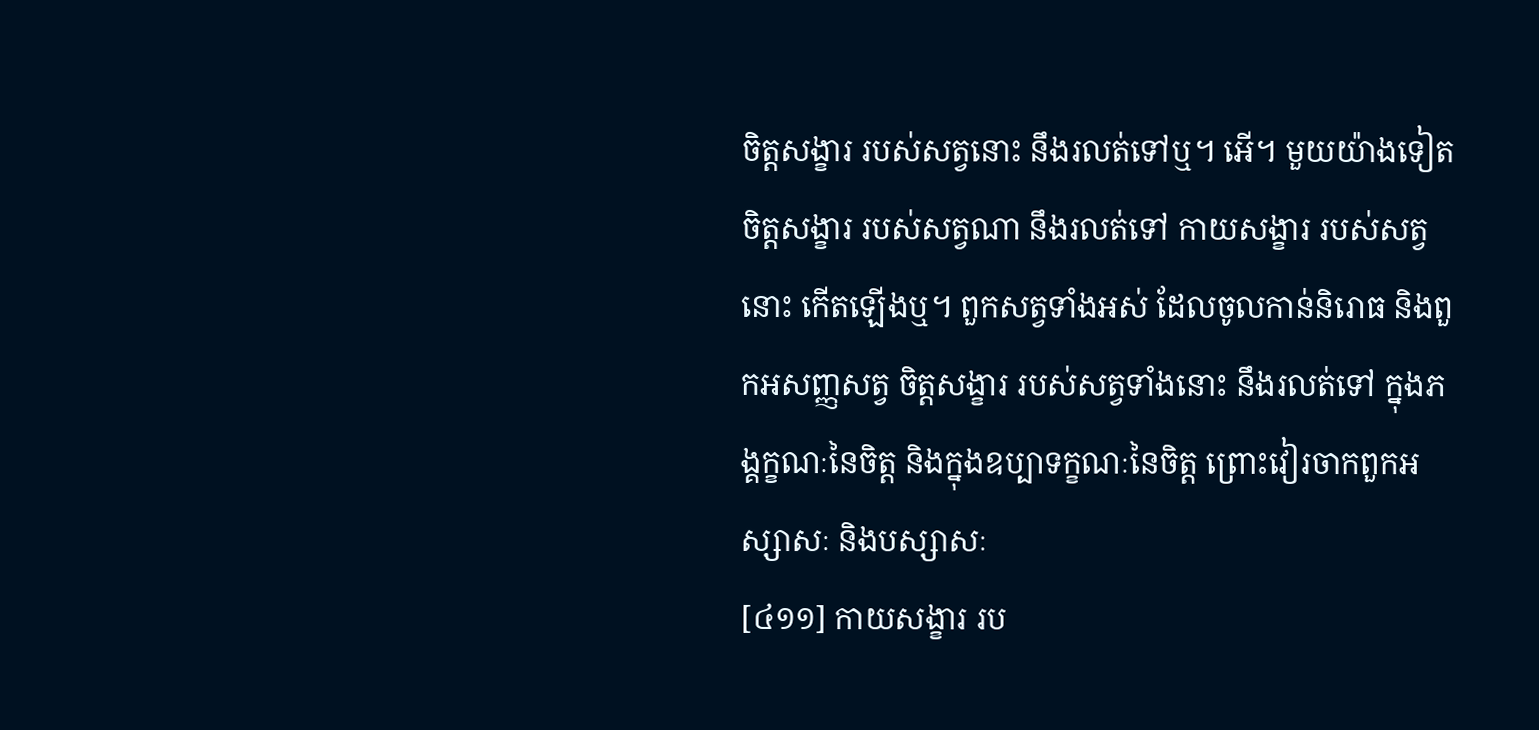ចិត្តសង្ខារ របស់សត្វនោះ នឹងរលត់ទៅឬ។ អើ។ មួយយ៉ាងទៀត ចិត្តសង្ខារ របស់សត្វណា នឹងរលត់ទៅ កាយសង្ខារ របស់សត្វនោះ កើតឡើងឬ។ ពួកសត្វទាំងអស់ ដែលចូលកាន់និរោធ និងពួកអសញ្ញសត្វ ចិត្តសង្ខារ របស់សត្វទាំងនោះ នឹងរលត់ទៅ ក្នុងភង្គក្ខណៈនៃចិត្ត និងក្នុងឧប្បាទក្ខណៈនៃចិត្ត ព្រោះវៀរចាកពួកអស្សាសៈ និងបស្សាសៈ
[៤១១] កាយសង្ខារ រប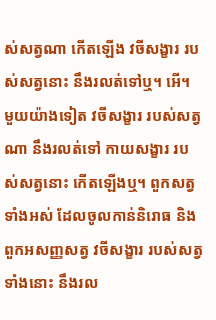ស់សត្វណា កើតឡើង វចីសង្ខារ របស់សត្វនោះ នឹងរលត់ទៅឬ។ អើ។ មួយយ៉ាងទៀត វចីសង្ខារ របស់សត្វណា នឹងរលត់ទៅ កាយសង្ខារ របស់សត្វនោះ កើតឡើងឬ។ ពួកសត្វទាំងអស់ ដែលចូលកាន់និរោធ និងពួកអសញ្ញសត្វ វចីសង្ខារ របស់សត្វទាំងនោះ នឹងរល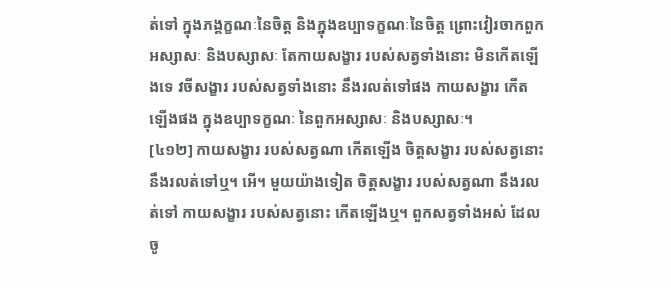ត់ទៅ ក្នុងភង្គក្ខណៈនៃចិត្ត និងក្នុងឧប្បាទក្ខណៈនៃចិត្ត ព្រោះវៀរចាកពួកអស្សាសៈ និងបស្សាសៈ តែកាយសង្ខារ របស់សត្វទាំងនោះ មិនកើតឡើងទេ វចីសង្ខារ របស់សត្វទាំងនោះ នឹងរលត់ទៅផង កាយសង្ខារ កើតឡើងផង ក្នុងឧប្បាទក្ខណៈ នៃពួកអស្សាសៈ និងបស្សាសៈ។
[៤១២] កាយសង្ខារ របស់សត្វណា កើតឡើង ចិត្តសង្ខារ របស់សត្វនោះ នឹងរលត់ទៅឬ។ អើ។ មួយយ៉ាងទៀត ចិត្តសង្ខារ របស់សត្វណា នឹងរលត់ទៅ កាយសង្ខារ របស់សត្វនោះ កើតឡើងឬ។ ពួកសត្វទាំងអស់ ដែលចូ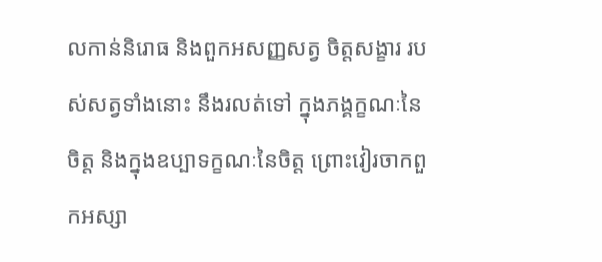លកាន់និរោធ និងពួកអសញ្ញសត្វ ចិត្តសង្ខារ របស់សត្វទាំងនោះ នឹងរលត់ទៅ ក្នុងភង្គក្ខណៈនៃចិត្ត និងក្នុងឧប្បាទក្ខណៈនៃចិត្ត ព្រោះវៀរចាកពួកអស្សា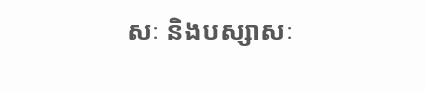សៈ និងបស្សាសៈ